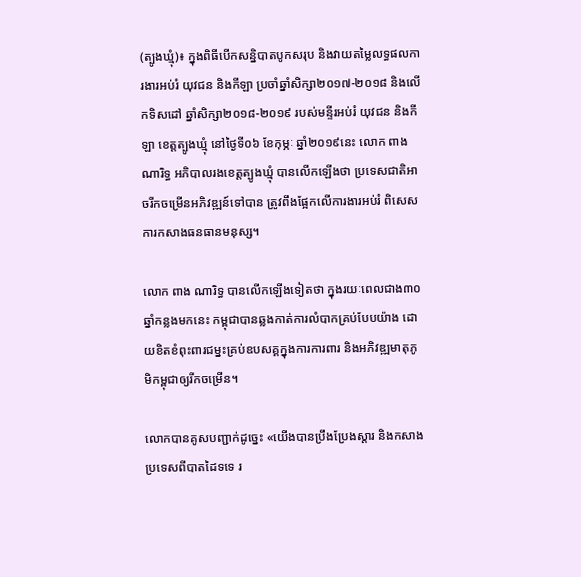(ត្បូងឃ្មុំ)៖ ក្នុងពិធីបើកសន្និបាតបូកសរុប និងវាយតម្លៃលទ្ធផលការងារអប់រំ យុវជន និងកីឡា ប្រចាំឆ្នាំសិក្សា២០១៧-២០១៨ និងលើកទិសដៅ ឆ្នាំសិក្សា២០១៨-២០១៩ របស់មន្ទីរអប់រំ យុវជន និងកីឡា ខេត្តត្បូងឃ្មុំ នៅថ្ងៃទី០៦ ខែកុម្ភៈ ឆ្នាំ២០១៩នេះ លោក ពាង ណារិទ្ធ អភិបាលរងខេត្តត្បូងឃ្មុំ បានលើកឡើងថា ប្រទេសជាតិអាចរីកចម្រើនអភិវឌ្ឍន៍ទៅបាន ត្រូវពឹងផ្អែកលើការងារអប់រំ ពិសេសការកសាងធនធានមនុស្ស។

លោក ពាង ណារិទ្ធ បានលើកឡើងទៀតថា ក្នុងរយៈពេលជាង៣០ឆ្នាំកន្លងមកនេះ កម្ពុជាបានឆ្លងកាត់ការលំបាកគ្រប់បែបយ៉ាង ដោយខិតខំពុះពារជម្នះគ្រប់ឧបសគ្គក្នុងការការពារ និងអភិវឌ្ឍមាតុភូមិកម្ពុជាឲ្យរីកចម្រើន។

លោកបានគូសបញ្ជាក់ដូច្នេះ «យើងបានប្រឹងប្រែងស្ដារ និងកសាងប្រទេសពីបាតដៃទទេ រ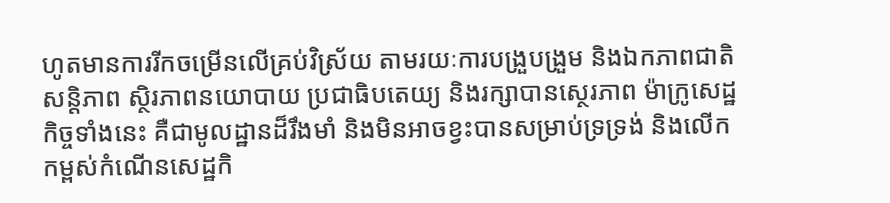ហូតមានការរីកចម្រើនលើគ្រប់វិស្រ័យ តាមរយៈការបង្រួបង្រួម និងឯកភាពជាតិ សន្តិភាព ស្ថិរភាពនយោបាយ ប្រជាធិបតេយ្យ និងរក្សាបានស្ថេរភាព ម៉ាក្រូសេដ្ឋកិច្ចទាំងនេះ គឺជាមូលដ្ឋានដ៏រឹងមាំ និងមិនអាចខ្វះបានសម្រាប់ទ្រទ្រង់ និងលើកកម្ពស់កំណើនសេដ្ឋកិ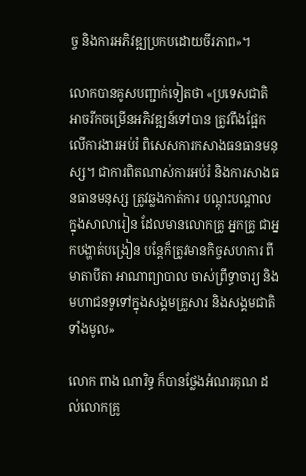ច្ច និងការអភិវឌ្ឍប្រកបដោយចីរភាព»។

លោកបានគូសបញ្ជាក់ទៀតថា «ប្រទេសជាតិ អាចរីកចម្រើនអភិវឌ្ឍន៍ទៅបាន ត្រូវពឹងផ្អែកលើការងារអប់រំ ពិសេសការកសាងធនធានមនុស្ស។ ជាការពិតណាស់ការអប់រំ និងការសាងធនធានមនុស្ស ត្រូវឆ្លងកាត់ការ បណ្ដុះបណ្ដាល ក្នុងសាលារៀន ដែលមានលោកគ្រូ អ្នកគ្រូ ជាអ្នកបង្ហាត់បង្រៀន បន្តែក៏ត្រូវមានកិច្ចសហការ ពីមាតាបីតា អាណាព្យាបាល ចាស់ព្រឹទ្ធាចារ្យ និងមហាជនទូទៅក្នុងសង្គមគ្រួសារ និងសង្គមជាតិទាំងមូល»

លោក ពាង ណារិទ្ធ ក៏បានថ្លែងអំណរគុណ ដល់លោកគ្រូ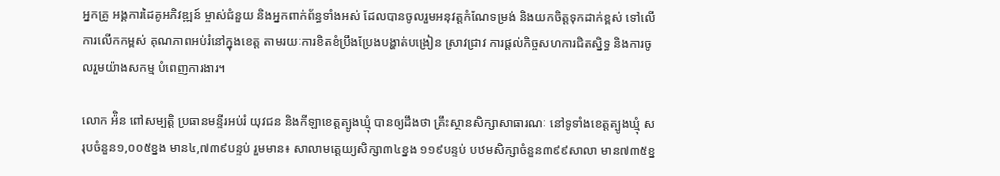អ្នកគ្រូ អង្គការដៃគូអភិវឌ្ឍន៍ ម្ចាស់ជំនួយ និងអ្នកពាក់ព័ន្ធទាំងអស់ ដែលបានចូលរួមអនុវត្តកំណែទម្រង់ និងយកចិត្តទុកដាក់ខ្ពស់ ទៅលើការលើកកម្ពស់ គុណភាពអប់រំនៅក្នុងខេត្ត តាមរយៈការខិតខំប្រឹងប្រែងបង្ហាត់បង្រៀន ស្រាវជ្រាវ ការផ្ដល់កិច្ចសហការជិតស្និទ្ធ និងការចូលរួមយ៉ាងសកម្ម បំពេញការងារ។

លោក អ៉ិន ពៅសម្បត្តិ ប្រធានមន្ទីរអប់រំ យុវជន និងកីឡាខេត្តត្បូងឃ្មុំ បានឲ្យដឹងថា គ្រឹះស្ថានសិក្សាសាធារណៈ នៅទូទាំងខេត្តត្បូងឃ្មុំ សរុបចំនួន១,០០៥ខ្នង មាន៤,៧៣៩បន្ទប់ រួមមាន៖ សាលាមត្តេយ្យសិក្សា៣៤ខ្នង ១១៩បន្ទប់ បឋមសិក្សាចំនួន៣៩៩សាលា មាន៧៣៥ខ្ន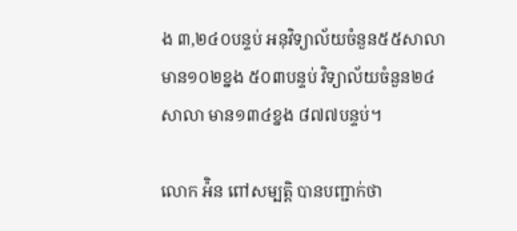ង ៣,២៤០បន្ទប់ អនុវិទ្យាល័យចំនួន៥៥សាលា មាន១០២ខ្នង ៥០៣បន្ទប់ វិទ្យាល័យចំនួន២៤សាលា មាន១៣៤ខ្នង ៨៧៧បន្ទប់។

លោក អ៉ិន ពៅសម្បត្តិ បានបញ្ជាក់ថា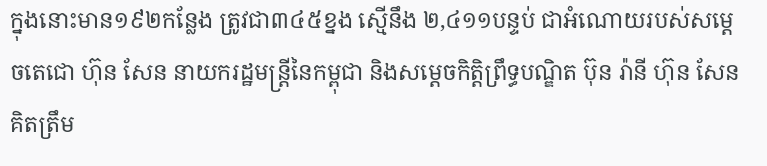ក្នុងនោះមាន១៩២កន្លែង ត្រូវជា៣៤៥ខ្នង ស្មើនឹង ២,៤១១បន្ទប់ ជាអំណោយរបស់សម្ដេចតេជោ ហ៊ុន សែន នាយករដ្ឋមន្ត្រីនៃកម្ពុជា និងសម្ដេចកិត្តិព្រឹទ្ធបណ្ឌិត ប៊ុន រ៉ានី ហ៊ុន សែន គិតត្រឹម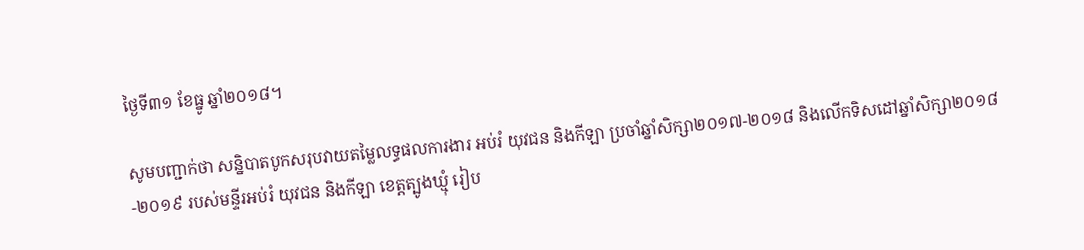ថ្ងៃទី៣១ ខែធ្នូ ឆ្នាំ២០១៨។

សូមបញ្ជាក់ថា សន្និបាតបូកសរុបវាយតម្លៃលទ្ធផលការងារ អប់រំ យុវជន និងកីឡា ប្រចាំឆ្នាំសិក្សា២០១៧-២០១៨ និងលើកទិសដៅឆ្នាំសិក្សា២០១៨-២០១៩ របស់មន្ទីរអប់រំ យុវជន និងកីឡា ខេត្តត្បូងឃ្មុំ រៀប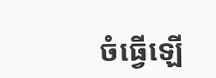ចំធ្វើឡើ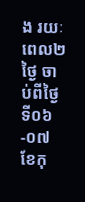ង រយៈពេល២ថ្ងៃ ចាប់ពីថ្ងៃទី០៦-០៧ ខែកុ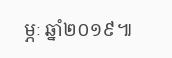ម្ភៈ ឆ្នាំ២០១៩៕